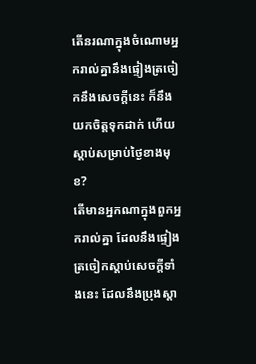តើនរណាក្នុងចំណោមអ្នករាល់គ្នានឹងផ្ទៀងត្រចៀកនឹងសេចក្ដីនេះ ក៏នឹងយកចិត្តទុកដាក់ ហើយស្ដាប់សម្រាប់ថ្ងៃខាងមុខ?
តើមានអ្នកណាក្នុងពួកអ្នករាល់គ្នា ដែលនឹងផ្ទៀងត្រចៀកស្តាប់សេចក្ដីទាំងនេះ ដែលនឹងប្រុងស្តា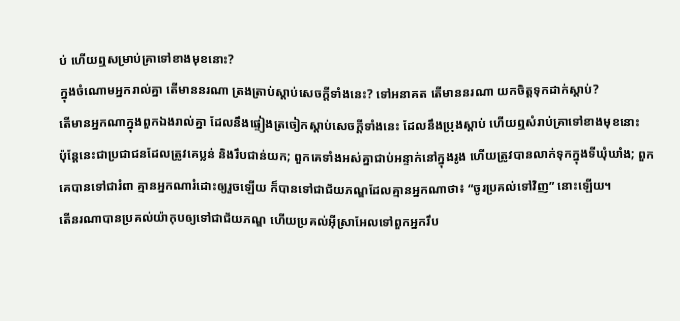ប់ ហើយឮសម្រាប់គ្រាទៅខាងមុខនោះ?
ក្នុងចំណោមអ្នករាល់គ្នា តើមាននរណា ត្រងត្រាប់ស្ដាប់សេចក្ដីទាំងនេះ? ទៅអនាគត តើមាននរណា យកចិត្តទុកដាក់ស្ដាប់?
តើមានអ្នកណាក្នុងពួកឯងរាល់គ្នា ដែលនឹងផ្ទៀងត្រចៀកស្តាប់សេចក្ដីទាំងនេះ ដែលនឹងប្រុងស្តាប់ ហើយឮសំរាប់គ្រាទៅខាងមុខនោះ
ប៉ុន្តែនេះជាប្រជាជនដែលត្រូវគេប្លន់ និងរឹបជាន់យក; ពួកគេទាំងអស់គ្នាជាប់អន្ទាក់នៅក្នុងរូង ហើយត្រូវបានលាក់ទុកក្នុងទីឃុំឃាំង; ពួកគេបានទៅជារំពា គ្មានអ្នកណារំដោះឲ្យរួចឡើយ ក៏បានទៅជាជ័យភណ្ឌដែលគ្មានអ្នកណាថា៖ “ចូរប្រគល់ទៅវិញ” នោះឡើយ។
តើនរណាបានប្រគល់យ៉ាកុបឲ្យទៅជាជ័យភណ្ឌ ហើយប្រគល់អ៊ីស្រាអែលទៅពួកអ្នករឹប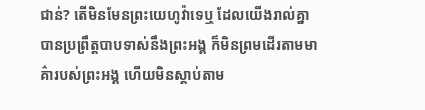ជាន់? តើមិនមែនព្រះយេហូវ៉ាទេឬ ដែលយើងរាល់គ្នាបានប្រព្រឹត្តបាបទាស់នឹងព្រះអង្គ ក៏មិនព្រមដើរតាមមាគ៌ារបស់ព្រះអង្គ ហើយមិនស្ដាប់តាម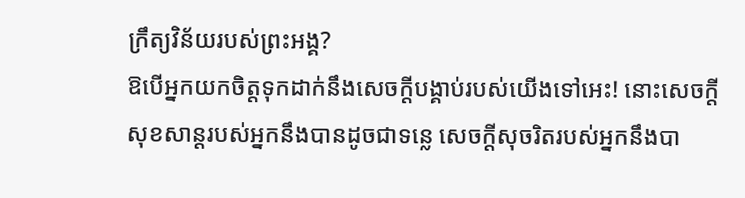ក្រឹត្យវិន័យរបស់ព្រះអង្គ?
ឱបើអ្នកយកចិត្តទុកដាក់នឹងសេចក្ដីបង្គាប់របស់យើងទៅអេះ! នោះសេចក្ដីសុខសាន្តរបស់អ្នកនឹងបានដូចជាទន្លេ សេចក្ដីសុចរិតរបស់អ្នកនឹងបា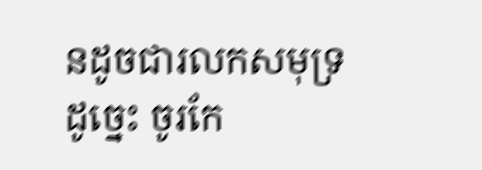នដូចជារលកសមុទ្រ
ដូច្នេះ ចូរកែ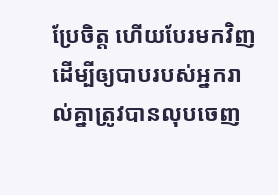ប្រែចិត្ត ហើយបែរមកវិញ ដើម្បីឲ្យបាបរបស់អ្នករាល់គ្នាត្រូវបានលុបចេញ